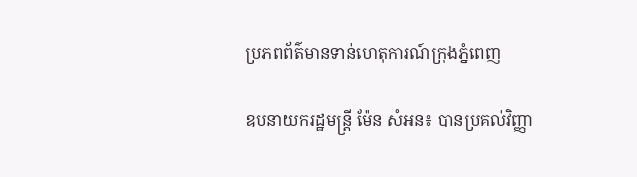ប្រភពព័ត៌មានទាន់ហេតុការណ៍ក្រុងភ្នំពេញ

ឧបនាយករដ្ឋមន្រ្តី ម៉ែន សំអន៖ បានប្រគល់វិញ្ញា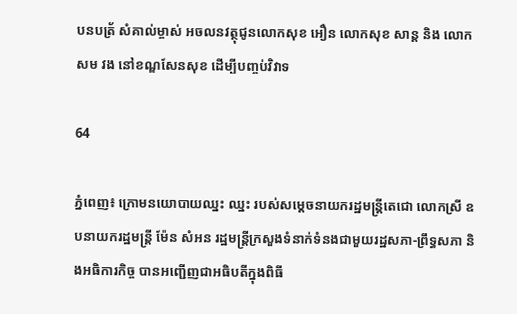បនបត្រ័ សំគាល់ម្ចាស់ អចលនវត្ថុជូនលោកសុខ អឿន លោកសុខ សាន្ត និង លោក សម វង នៅខណ្ឌសែនសុខ ដើម្បីបញ្ចប់វិវាទ

64

ភ្នំពេញ៖ ក្រោមនយោបាយឈ្នះ ឈ្នះ របស់សម្ដេចនាយករដ្ឋមន្ដ្រីតេជោ លោកស្រី ឧបនាយករដ្ឋមន្រ្តី ម៉ែន សំអន រដ្ឋមន្ត្រីក្រសួងទំនាក់ទំនងជាមួយរដ្ឋសភា-ព្រឹទ្ធសភា និងអធិការកិច្ច បានអញ្ជើញជាអធិបតីក្នុងពិធី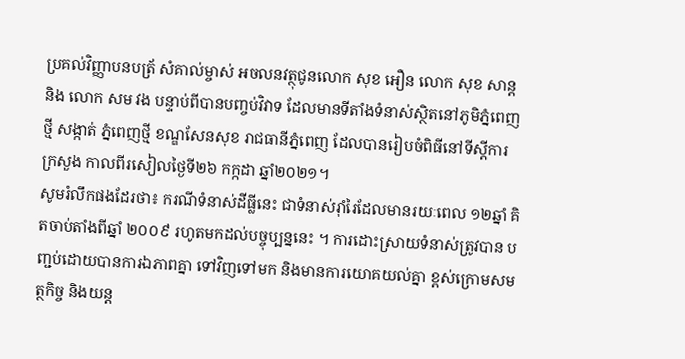ប្រគល់វិញ្ញាបនបត្រ័ សំគាល់ម្ចាស់ អចលនវត្ថុជូនលោក សុខ អឿន លោក សុខ សាន្ត និង លោក សម វង បន្ទាប់ពីបានបញ្ចប់វិវាទ ដែលមានទីតាំងទំនាស់ស្ថិតនៅភូមិភ្នំពេញថ្មី សង្កាត់ ភ្នំពេញថ្មី ខណ្ឌសែនសុខ រាជធានីភ្នំពេញ ដែលបានរៀបចំពិធីនៅទីស្តីការ ក្រសួង កាលពីរសៀលថ្ងៃទី២៦ កក្កដា ឆ្នាំ២០២១។
សូមរំលឹកផងដែរថា៖ ករណីទំនាស់ដីធ្លីនេះ ជាទំនាស់រ៉ាំរៃដែលមានរយៈពេល ១២ឆ្នាំ គិតចាប់តាំងពីឆ្នាំ ២០០៩ រហូតមកដល់បច្ចុប្បន្ននេះ ។ ការដោះស្រាយទំនាស់ត្រូវបាន បញ្ជប់ដោយបានការឯភាពគ្នា ទៅវិញទៅមក និងមានការយោគយល់គ្នា ខ្ពស់ក្រោមសមត្ថកិច្ច និងយន្ត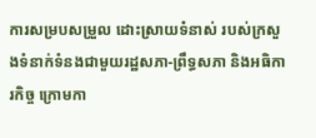ការសម្របសម្រួល ដោះស្រាយទំនាស់ របស់ក្រសួងទំនាក់ទំនងជាមួយរដ្ឋសភា-ព្រឹទ្ធសភា និងអធិការកិច្ច ក្រោមកា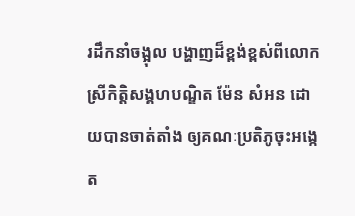រដឹកនាំចង្អុល បង្ហាញដ៏ខ្ពង់ខ្ពស់ពីលោកស្រីកិត្តិសង្គហបណ្ឌិត ម៉ែន សំអន ដោយបានចាត់តាំង ឲ្យគណៈប្រតិភូចុះអង្កេត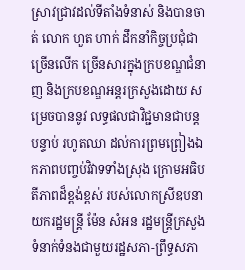ស្រាវជ្រាវដល់ទីតាំងទំនាស់ និងបានចាត់ លោក ហួត ហាក់ ដឹកនាំកិច្ចប្រជុំជាច្រើនលើក ច្រើនសារក្នុងក្របខណ្ឌជំនាញ និងក្របខណ្ឌអន្តរក្រសួងដោយ សម្រេចបាននូវ លទ្ធផលជាវិជ្ជមានជាបន្តបន្ទាប់ រហូតឈា ដល់ការព្រមព្រៀងឯកភាពបញ្ចប់វិវាទទាំងស្រុង ក្រោមអធិបតីភាពដ៏ខ្ពង់ខ្ពស់ របស់លោកស្រីឧបនាយករដ្ឋមន្រ្តី ម៉ែន សំអន រដ្ឋមន្ត្រីក្រសួងទំនាក់ទំនងជាមួយរដ្ឋសភា-ព្រឹទ្ធសភា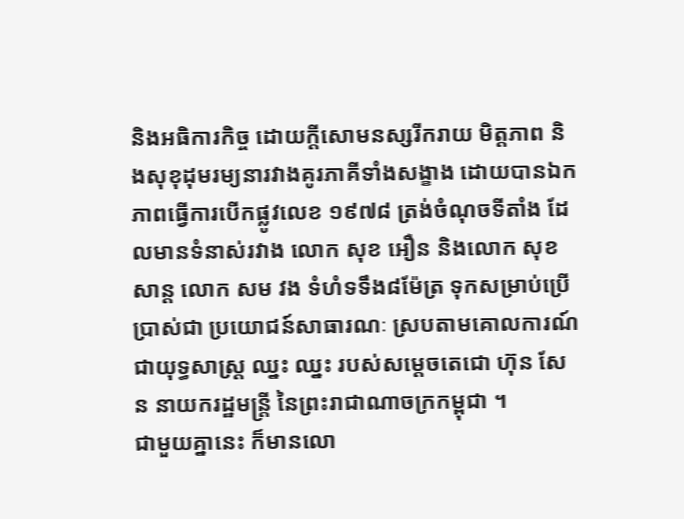និងអធិការកិច្ច ដោយក្តីសោមនស្សរីករាយ មិត្តភាព និងសុខុដុមរម្យនារវាងគូរភាគីទាំងសង្ខាង ដោយបានឯកភាពធ្វើការបើកផ្លូវលេខ ១៩៧៨ ត្រង់ចំណុចទីតាំង ដែលមានទំនាស់រវាង លោក សុខ អឿន និងលោក សុខ សាន្ត លោក សម វង ទំហំទទឹង៨ម៉ែត្រ ទុកសម្រាប់ប្រើប្រាស់ជា ប្រយោជន៍សាធារណៈ ស្របតាមគោលការណ៍ ជាយុទ្ធសាស្ត្រ ឈ្នះ ឈ្នះ របស់សម្តេចតេជោ ហ៊ុន សែន នាយករដ្ឋមន្ត្រី នៃព្រះរាជាណាចក្រកម្ពុជា ។
ជាមួយគ្នានេះ ក៏មានលោ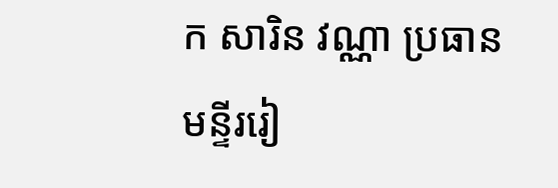ក សារិន វណ្ណា ប្រធានមន្ទីររៀ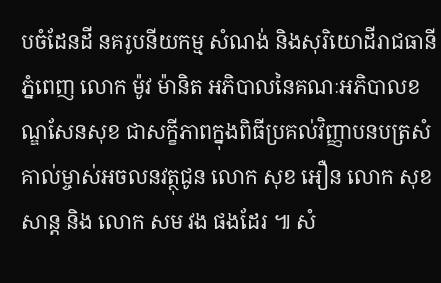បចំដែនដី នគរូបនីយកម្ម សំណង់ និងសុរិយោដីរាជធានីភ្នំពេញ លោក ម៉ូវ ម៉ានិត អភិបាលនៃគណៈអភិបាលខណ្ឌសែនសុខ ជាសក្ខីភាពក្នុងពិធីប្រគល់វិញ្ញាបនបត្រសំគាល់ម្ចាស់អចលនវត្ថុជូន លោក សុខ អឿន លោក សុខ សាន្ត និង លោក សម វង ផងដែរ ៕ សំ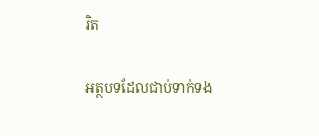រិត

អត្ថបទដែលជាប់ទាក់ទង